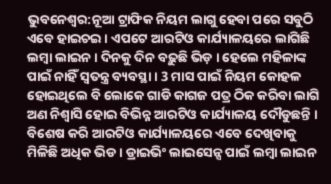ଭୁବନେଶ୍ବର:ନୂଆ ଟ୍ରାଫିକ ନିୟମ ଲାଗୁ ହେବା ପରେ ସବୁଠି ଏବେ ହାଇଚଇ । ଏପଟେ ଆରଟିଓ କାର୍ଯ୍ୟାଳୟରେ ଲାଗିଛି ଲମ୍ବା ଲାଇନ । ଦିନକୁ ଦିନ ବଢ଼ୁଛି ଭିଡ଼ । ହେଲେ ମହିଳାଙ୍କ ପାଇଁ ନାହିଁ ସ୍ବତନ୍ତ୍ର ବ୍ୟବସ୍ଥା । 3 ମାସ ପାଇଁ ନିୟମ କୋହଳ ହୋଇଥିଲେ ବି ଲୋକେ ଗାଡି କାଗଜ ପତ୍ର ଠିକ କରିବା ଲାଗି ଅଣ ନିଶ୍ବାସି ହୋଇ ବିଭିନ୍ନ ଆରଟିଓ କାର୍ଯ୍ୟାଳୟ ଦୌଡୁଛନ୍ତି ।
ବିଶେଷ କରି ଆରଟିଓ କାର୍ଯ୍ୟାଳୟରେ ଏବେ ଦେଖିବାକୁ ମିଳିଛି ଅଧିକ ଭିଡ । ଡ୍ରାଇଭିଂ ଲାଇସେନ୍ସ ପାଇଁ ଲମ୍ବା ଲାଇନ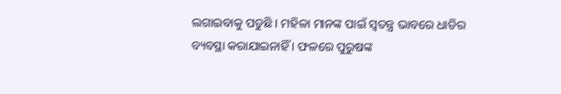ଲଗାଇବାକୁ ପଡୁଛି । ମହିଳା ମାନଙ୍କ ପାଇଁ ସ୍ବତନ୍ତ୍ର ଭାବରେ ଧାଡିର ବ୍ୟବସ୍ଥା କରାଯାଇନାହିଁ । ଫଳରେ ପୁରୁଷଙ୍କ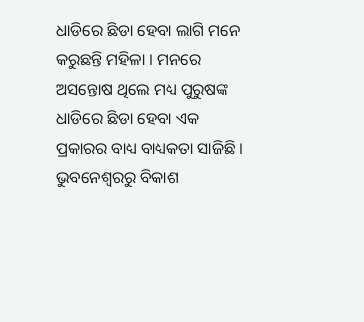ଧାଡିରେ ଛିଡା ହେବା ଲାଗି ମନେ କରୁଛନ୍ତି ମହିଳା । ମନରେ ଅସନ୍ତୋଷ ଥିଲେ ମଧ୍ୟ ପୁରୁଷଙ୍କ ଧାଡିରେ ଛିଡା ହେବା ଏକ ପ୍ରକାରର ବାଧ୍ୟ ବାଧ୍ୟକତା ସାଜିଛି ।
ଭୁବନେଶ୍ବରରୁ ବିକାଶ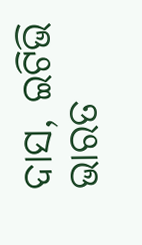ଦାସ, ଇଟିଭି ଭାରତ